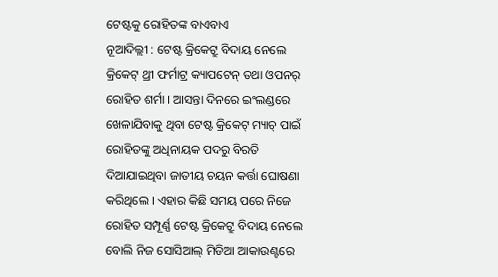ଟେଷ୍ଟକୁ ରୋହିତଙ୍କ ବାଏବାଏ
ନୂଆଦିଲ୍ଲୀ : ଟେଷ୍ଟ କ୍ରିକେଟ୍ରୁ ବିଦାୟ ନେଲେ କ୍ରିକେଟ୍ ଥ୍ରୀ ଫର୍ମାଟ୍ର କ୍ୟାପଟେନ୍ ତଥା ଓପନର୍ ରୋହିତ ଶର୍ମା । ଆସନ୍ତା ଦିନରେ ଇଂଲଣ୍ଡରେ ଖେଳାଯିବାକୁ ଥିବା ଟେଷ୍ଟ କ୍ରିକେଟ୍ ମ୍ୟାଚ୍ ପାଇଁ ରୋହିତଙ୍କୁ ଅଧିନାୟକ ପଦରୁ ବିରତି ଦିଆଯାଇଥିବା ଜାତୀୟ ଚୟନ କର୍ତ୍ତା ଘୋଷଣା କରିଥିଲେ । ଏହାର କିଛି ସମୟ ପରେ ନିଜେ ରୋହିତ ସମ୍ପୂର୍ଣ୍ଣ ଟେଷ୍ଟ କ୍ରିକେଟ୍ରୁ ବିଦାୟ ନେଲେ ବୋଲି ନିଜ ସୋସିଆଲ୍ ମିଡିଆ ଆକାଉଣ୍ଟରେ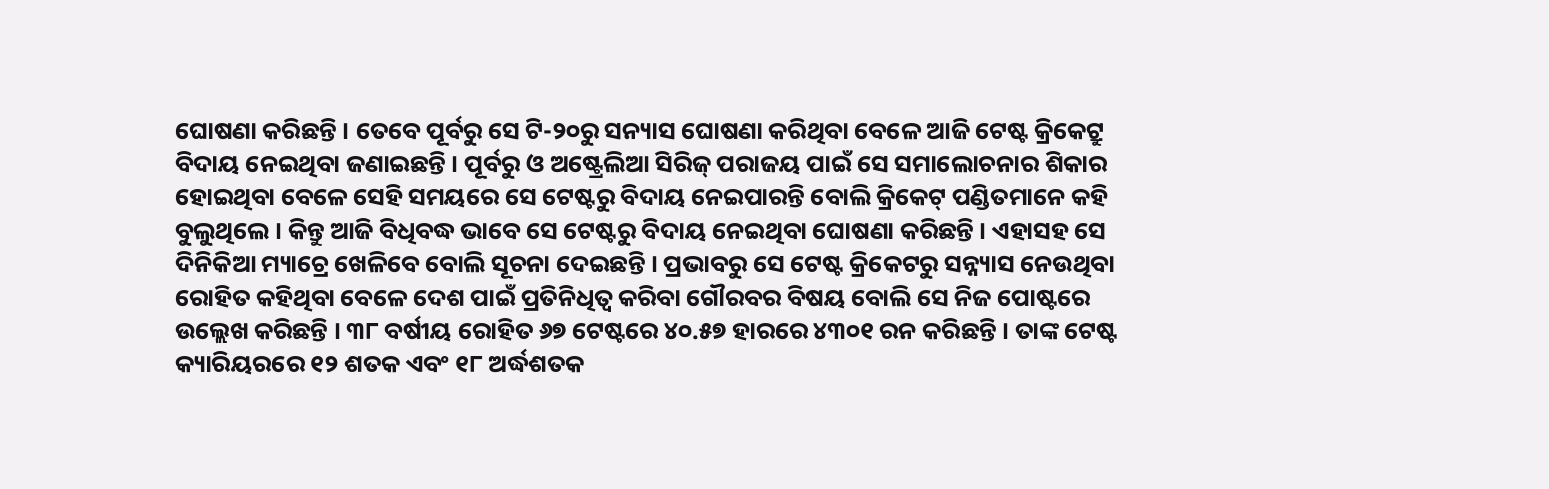ଘୋଷଣା କରିଛନ୍ତି । ତେବେ ପୂର୍ବରୁ ସେ ଟି-୨୦ରୁ ସନ୍ୟାସ ଘୋଷଣା କରିଥିବା ବେଳେ ଆଜି ଟେଷ୍ଟ କ୍ରିକେଟ୍ରୁ ବିଦାୟ ନେଇଥିବା ଜଣାଇଛନ୍ତି । ପୂର୍ବରୁ ଓ ଅଷ୍ଟ୍ରେଲିଆ ସିରିଜ୍ ପରାଜୟ ପାଇଁ ସେ ସମାଲୋଚନାର ଶିକାର ହୋଇଥିବା ବେଳେ ସେହି ସମୟରେ ସେ ଟେଷ୍ଟରୁ ବିଦାୟ ନେଇପାରନ୍ତି ବୋଲି କ୍ରିକେଟ୍ ପଣ୍ଡିତମାନେ କହି ବୁଲୁଥିଲେ । କିନ୍ତୁ ଆଜି ବିଧିବଦ୍ଧ ଭାବେ ସେ ଟେଷ୍ଟରୁ ବିଦାୟ ନେଇଥିବା ଘୋଷଣା କରିଛନ୍ତି । ଏହାସହ ସେ ଦିନିକିଆ ମ୍ୟାଚ୍ରେ ଖେଳିବେ ବୋଲି ସୂଚନା ଦେଇଛନ୍ତି । ପ୍ରଭାବରୁ ସେ ଟେଷ୍ଟ କ୍ରିକେଟରୁ ସନ୍ନ୍ୟାସ ନେଉଥିବା ରୋହିତ କହିଥିବା ବେଳେ ଦେଶ ପାଇଁ ପ୍ରତିନିଧିତ୍ୱ କରିବା ଗୌରବର ବିଷୟ ବୋଲି ସେ ନିଜ ପୋଷ୍ଟରେ ଉଲ୍ଲେଖ କରିଛନ୍ତି । ୩୮ ବର୍ଷୀୟ ରୋହିତ ୬୭ ଟେଷ୍ଟରେ ୪୦.୫୭ ହାରରେ ୪୩୦୧ ରନ କରିଛନ୍ତି । ତାଙ୍କ ଟେଷ୍ଟ କ୍ୟାରିୟରରେ ୧୨ ଶତକ ଏବଂ ୧୮ ଅର୍ଦ୍ଧଶତକ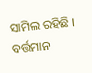ସାମିଲ ରହିଛି । ବର୍ତ୍ତମାନ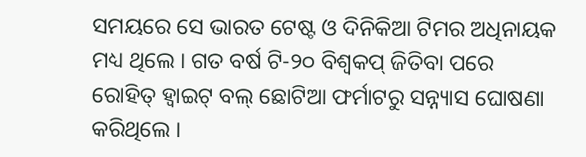ସମୟରେ ସେ ଭାରତ ଟେଷ୍ଟ ଓ ଦିନିକିଆ ଟିମର ଅଧିନାୟକ ମଧ୍ୟ ଥିଲେ । ଗତ ବର୍ଷ ଟି-୨୦ ବିଶ୍ୱକପ୍ ଜିତିବା ପରେ ରୋହିତ୍ ହ୍ୱାଇଟ୍ ବଲ୍ ଛୋଟିଆ ଫର୍ମାଟରୁ ସନ୍ନ୍ୟାସ ଘୋଷଣା କରିଥିଲେ ।